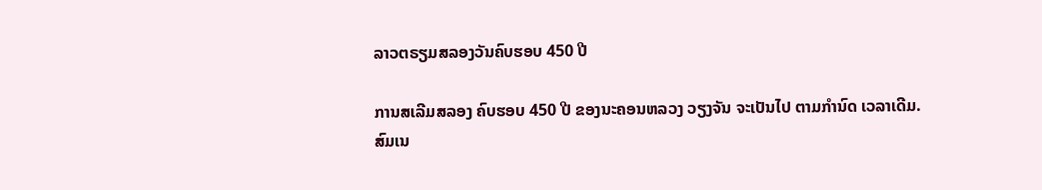ລາວຕຣຽມສລອງວັນຄົບຮອບ 450 ປີ

ການສເລີມສລອງ ຄົບຮອບ 450 ປີ ຂອງນະຄອນຫລວງ ວຽງຈັນ ຈະເປັນໄປ ຕາມກໍານົດ ເວລາເດີມ.
ສົມເນ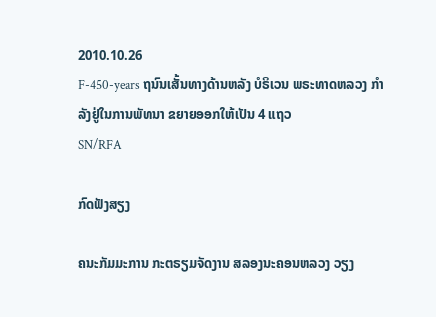2010.10.26
F-450-years ຖນົນເສັ້ນທາງດ້ານຫລັງ ບໍຣິເວນ ພຣະທາດຫລວງ ກໍາລັງຢູ່ໃນການພັທນາ ຂຍາຍອອກໃຫ້ເປັນ 4 ແຖວ
SN/RFA

ກົດຟັງສຽງ

ຄນະກັມມະການ ກະຕຣຽມຈັດງານ ສລອງນະຄອນຫລວງ ວຽງ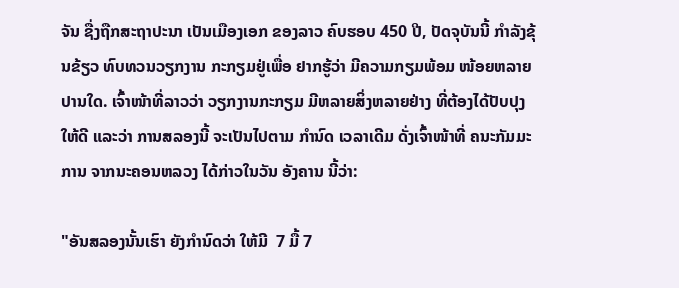ຈັນ ຊື່ງຖືກສະຖາປະນາ ເປັນເມືອງເອກ ຂອງລາວ ຄົບຮອບ 450 ປີ, ປັດຈຸບັນນີ້ ກໍາລັງຂຸ້ນຂ້ຽວ ທົບທວນວຽກງານ ກະກຽມຢູ່ເພື່ອ ຢາກຮູ້ວ່າ ມີຄວາມກຽມພ້ອມ ໜ້ອຍຫລາຍປານໃດ. ເຈົ້າໜ້າທີ່ລາວວ່າ ວຽກງານກະກຽມ ມີຫລາຍສິ່ງຫລາຍຢ່າງ ທີ່ຕ້ອງໄດ້ປັບປຸງ ໃຫ້ດີ ແລະວ່າ ການສລອງນີ້ ຈະເປັນໄປຕາມ ກໍານົດ ເວລາເດີມ ດັ່ງເຈົ້າໜ້າທີ່ ຄນະກັມມະການ ຈາກນະຄອນຫລວງ ໄດ້ກ່າວໃນວັນ ອັງຄານ ນີ້ວ່າ:

"ອັນສລອງນັ້ນເຮົາ ຍັງກໍານົດວ່າ ໃຫ້ມີ  7 ມື້ 7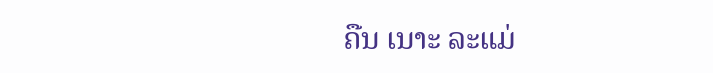ຄືນ ເນາະ ລະແມ່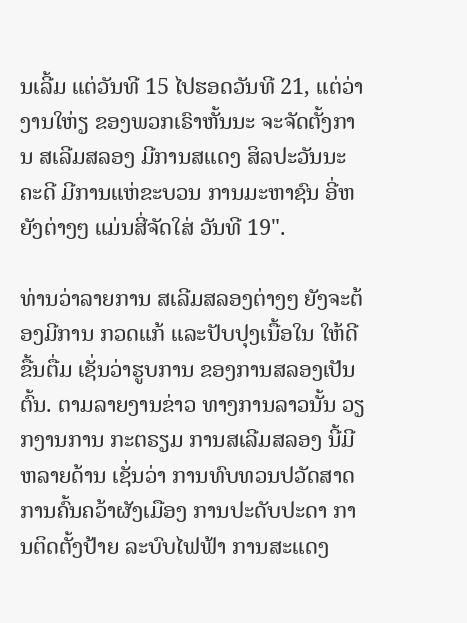ນເລີ້ມ ແຕ່ວັນທີ 15 ໄປຮອດວັນທີ 21, ແຕ່ວ່າງານໃຫ່ຽ ຂອງພວກເຣົາຫັ້ນນະ ຈະຈັດຕັ້ງການ ສເລີມສລອງ ມີການສແດງ ສິລປະວັນນະຄະດີ ມີການແຫ່ຂະບວນ ການມະຫາຊົນ ອີ່ຫຍັງຕ່າງໆ ແມ່ນສີ່ຈັດໃສ່ ວັນທີ 19".

ທ່ານວ່າລາຍການ ສເລີມສລອງຕ່າງໆ ຍັງຈະຕ້ອງມີການ ກວດແກ້ ແລະປັບປຸງເນື້ອໃນ ໃຫ້ດີຂື້ນຕື່ມ ເຊັ່ນວ່າຮູບການ ຂອງການສລອງເປັນຕົ້ນ. ຕາມລາຍງານຂ່າວ ທາງການລາວນັ້ນ ວຽກງານການ ກະຕຣຽມ ການສເລີມສລອງ ນີ້ມີຫລາຍດ້ານ ເຊັ່ນວ່າ ການທົບທວນປວັດສາດ ການຄົ້ນຄວ້າຜັງເມືອງ ການປະດັບປະດາ ການຕິດຕັ້ງປ້າຍ ລະບົບໄຟຟ້າ ການສະແດງ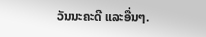ວັນນະຄະດີ ແລະອື່ນໆ.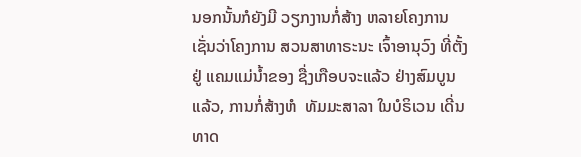ນອກນັ້ນກໍຍັງມີ ວຽກງານກໍ່ສ້າງ ຫລາຍໂຄງການ ເຊັ່ນວ່າໂຄງການ ສວນສາທາຣະນະ ເຈົ້າອານຸວົງ ທີ່ຕັ້ງຢູ່ ແຄມແມ່ນໍ້າຂອງ ຊື່ງເກືອບຈະແລ້ວ ຢ່າງສົມບູນແລ້ວ, ການກໍ່ສ້າງຫໍ  ທັມມະສາລາ ໃນບໍຣິເວນ ເດີ່ນທາດ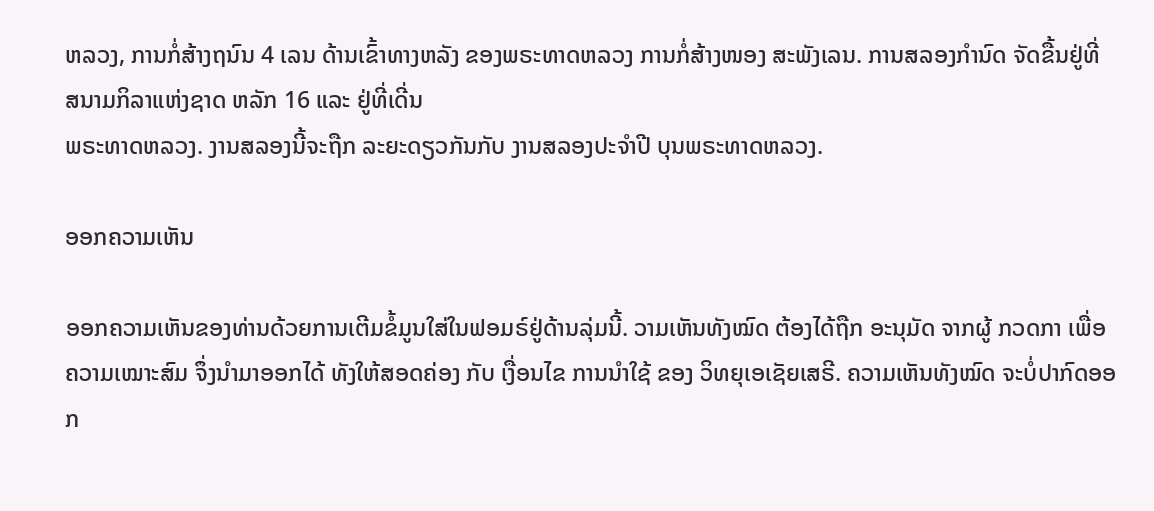ຫລວງ, ການກໍ່ສ້າງຖນົນ 4 ເລນ ດ້ານເຂົ້າທາງຫລັງ ຂອງພຣະທາດຫລວງ ການກໍ່ສ້າງໜອງ ສະພັງເລນ. ການສລອງກໍານົດ ຈັດຂື້ນຢູ່ທີ່ ສນາມກິລາແຫ່ງຊາດ ຫລັກ 16 ແລະ ຢູ່ທີ່ເດີ່ນ
ພຣະທາດຫລວງ. ງານສລອງນີ້ຈະຖືກ ລະຍະດຽວກັນກັບ ງານສລອງປະຈໍາປີ ບຸນພຣະທາດຫລວງ.

ອອກຄວາມເຫັນ

ອອກຄວາມເຫັນຂອງທ່ານດ້ວຍການເຕີມຂໍ້ມູນໃສ່ໃນຟອມຣ໌ຢູ່ດ້ານລຸ່ມນີ້. ວາມເຫັນທັງໝົດ ຕ້ອງໄດ້ຖືກ ອະນຸມັດ ຈາກຜູ້ ກວດກາ ເພື່ອຄວາມເໝາະສົມ ຈຶ່ງນໍາມາອອກໄດ້ ທັງໃຫ້ສອດຄ່ອງ ກັບ ເງື່ອນໄຂ ການນຳໃຊ້ ຂອງ ວິທຍຸເອເຊັຍເສຣີ. ຄວາມເຫັນທັງໝົດ ຈະບໍ່ປາກົດອອກ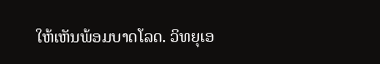ໃຫ້ເຫັນພ້ອມບາດໂລດ. ວິທຍຸເອ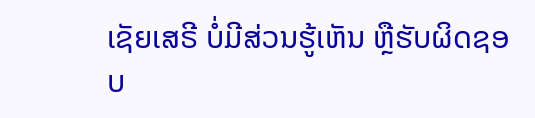ເຊັຍເສຣີ ບໍ່ມີສ່ວນຮູ້ເຫັນ ຫຼືຮັບຜິດຊອບ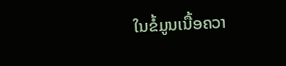ໃນຂໍ້ມູນເນື້ອຄວາ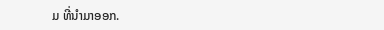ມ ທີ່ນໍາມາອອກ.